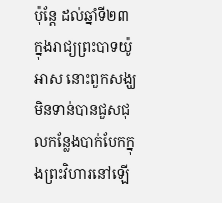ប៉ុន្តែ ដល់ឆ្នាំទី២៣ ក្នុងរាជ្យព្រះបាទយ៉ូអាស នោះពួកសង្ឃមិនទាន់បានជួសជុលកន្លែងបាក់បែកក្នុងព្រះវិហារនៅឡើ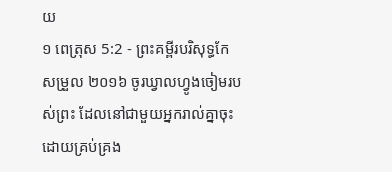យ
១ ពេត្រុស 5:2 - ព្រះគម្ពីរបរិសុទ្ធកែសម្រួល ២០១៦ ចូរឃ្វាលហ្វូងចៀមរបស់ព្រះ ដែលនៅជាមួយអ្នករាល់គ្នាចុះ ដោយគ្រប់គ្រង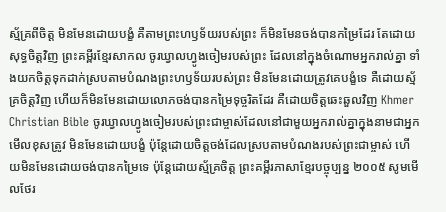ស្ម័គ្រពីចិត្ត មិនមែនដោយបង្ខំ គឺតាមព្រះហឫទ័យរបស់ព្រះ ក៏មិនមែនចង់បានកម្រៃដែរ តែដោយសុទ្ធចិត្តវិញ ព្រះគម្ពីរខ្មែរសាកល ចូរឃ្វាលហ្វូងចៀមរបស់ព្រះ ដែលនៅក្នុងចំណោមអ្នករាល់គ្នា ទាំងយកចិត្តទុកដាក់ស្របតាមបំណងព្រះហឫទ័យរបស់ព្រះ មិនមែនដោយត្រូវគេបង្ខំទេ គឺដោយស្ម័គ្រចិត្តវិញ ហើយក៏មិនមែនដោយលោភចង់បានកម្រៃទុច្ចរិតដែរ គឺដោយចិត្តឆេះឆួលវិញ Khmer Christian Bible ចូរឃ្វាលហ្វូងចៀមរបស់ព្រះជាម្ចាស់ដែលនៅជាមួយអ្នករាល់គ្នាក្នុងនាមជាអ្នកមើលខុសត្រូវ មិនមែនដោយបង្ខំ ប៉ុន្ដែដោយចិត្ដចង់ដែលស្របតាមបំណងរបស់ព្រះជាម្ចាស់ ហើយមិនមែនដោយចង់បានកម្រៃទេ ប៉ុន្ដែដោយស្ម័គ្រចិត្ដ ព្រះគម្ពីរភាសាខ្មែរបច្ចុប្បន្ន ២០០៥ សូមមើលថែរ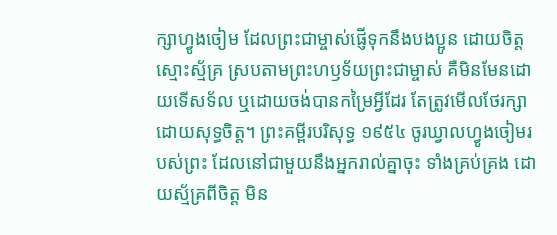ក្សាហ្វូងចៀម ដែលព្រះជាម្ចាស់ផ្ញើទុកនឹងបងប្អូន ដោយចិត្តស្មោះស្ម័គ្រ ស្របតាមព្រះហឫទ័យព្រះជាម្ចាស់ គឺមិនមែនដោយទើសទ័ល ឬដោយចង់បានកម្រៃអ្វីដែរ តែត្រូវមើលថែរក្សាដោយសុទ្ធចិត្ត។ ព្រះគម្ពីរបរិសុទ្ធ ១៩៥៤ ចូរឃ្វាលហ្វូងចៀមរបស់ព្រះ ដែលនៅជាមួយនឹងអ្នករាល់គ្នាចុះ ទាំងគ្រប់គ្រង ដោយស្ម័គ្រពីចិត្ត មិន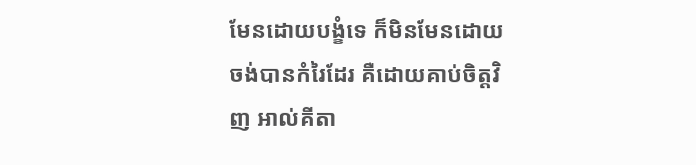មែនដោយបង្ខំទេ ក៏មិនមែនដោយចង់បានកំរៃដែរ គឺដោយគាប់ចិត្តវិញ អាល់គីតា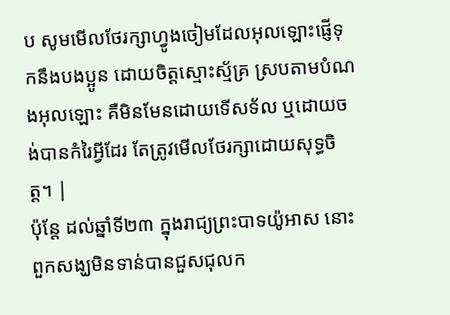ប សូមមើលថែរក្សាហ្វូងចៀមដែលអុលឡោះផ្ញើទុកនឹងបងប្អូន ដោយចិត្ដស្មោះស្ម័គ្រ ស្របតាមបំណងអុលឡោះ គឺមិនមែនដោយទើសទ័ល ឬដោយចង់បានកំរៃអ្វីដែរ តែត្រូវមើលថែរក្សាដោយសុទ្ធចិត្ដ។ |
ប៉ុន្តែ ដល់ឆ្នាំទី២៣ ក្នុងរាជ្យព្រះបាទយ៉ូអាស នោះពួកសង្ឃមិនទាន់បានជួសជុលក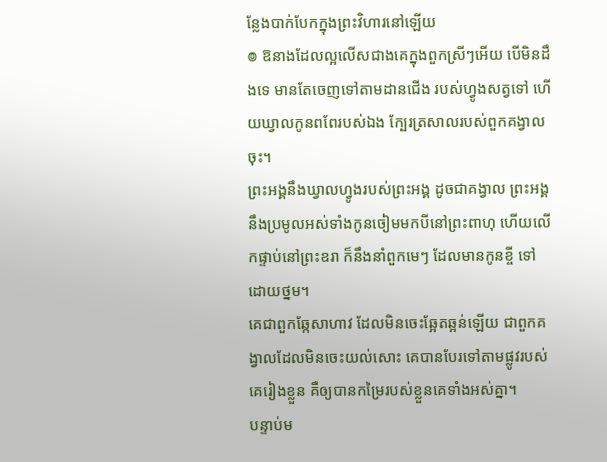ន្លែងបាក់បែកក្នុងព្រះវិហារនៅឡើយ
៙ ឱនាងដែលល្អលើសជាងគេក្នុងពួកស្រីៗអើយ បើមិនដឹងទេ មានតែចេញទៅតាមដានជើង របស់ហ្វូងសត្វទៅ ហើយឃ្វាលកូនពពែរបស់ឯង ក្បែរត្រសាលរបស់ពួកគង្វាលចុះ។
ព្រះអង្គនឹងឃ្វាលហ្វូងរបស់ព្រះអង្គ ដូចជាគង្វាល ព្រះអង្គនឹងប្រមូលអស់ទាំងកូនចៀមមកបីនៅព្រះពាហុ ហើយលើកផ្ទាប់នៅព្រះឧរា ក៏នឹងនាំពួកមេៗ ដែលមានកូនខ្ចី ទៅដោយថ្នម។
គេជាពួកឆ្កែសាហាវ ដែលមិនចេះឆ្អែតឆ្អន់ឡើយ ជាពួកគង្វាលដែលមិនចេះយល់សោះ គេបានបែរទៅតាមផ្លូវរបស់គេរៀងខ្លួន គឺឲ្យបានកម្រៃរបស់ខ្លួនគេទាំងអស់គ្នា។
បន្ទាប់ម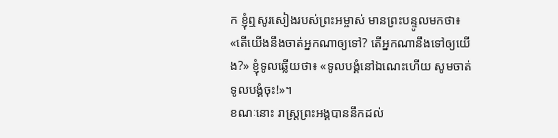ក ខ្ញុំឮសូរសៀងរបស់ព្រះអម្ចាស់ មានព្រះបន្ទូលមកថា៖ «តើយើងនឹងចាត់អ្នកណាឲ្យទៅ? តើអ្នកណានឹងទៅឲ្យយើង?» ខ្ញុំទូលឆ្លើយថា៖ «ទូលបង្គំនៅឯណេះហើយ សូមចាត់ទូលបង្គំចុះ!»។
ខណៈនោះ រាស្ត្រព្រះអង្គបាននឹកដល់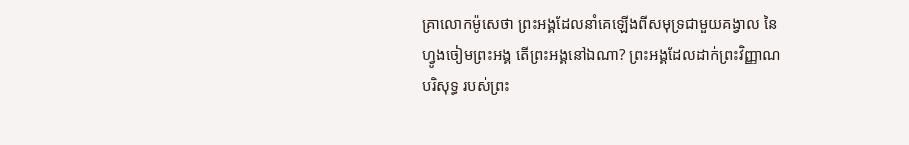គ្រាលោកម៉ូសេថា ព្រះអង្គដែលនាំគេឡើងពីសមុទ្រជាមួយគង្វាល នៃហ្វូងចៀមព្រះអង្គ តើព្រះអង្គនៅឯណា? ព្រះអង្គដែលដាក់ព្រះវិញ្ញាណបរិសុទ្ធ របស់ព្រះ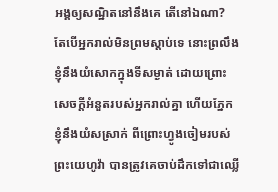អង្គឲ្យសណ្ឋិតនៅនឹងគេ តើនៅឯណា?
តែបើអ្នករាល់មិនព្រមស្តាប់ទេ នោះព្រលឹងខ្ញុំនឹងយំសោកក្នុងទីសម្ងាត់ ដោយព្រោះសេចក្ដីអំនួតរបស់អ្នករាល់គ្នា ហើយភ្នែកខ្ញុំនឹងយំសស្រាក់ ពីព្រោះហ្វូងចៀមរបស់ព្រះយេហូវ៉ា បានត្រូវគេចាប់ដឹកទៅជាឈ្លើ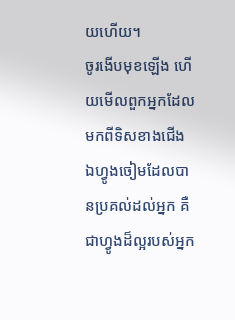យហើយ។
ចូរងើបមុខឡើង ហើយមើលពួកអ្នកដែលមកពីទិសខាងជើង ឯហ្វូងចៀមដែលបានប្រគល់ដល់អ្នក គឺជាហ្វូងដ៏ល្អរបស់អ្នក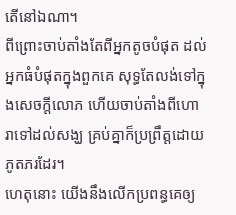តើនៅឯណា។
ពីព្រោះចាប់តាំងតែពីអ្នកតូចបំផុត ដល់អ្នកធំបំផុតក្នុងពួកគេ សុទ្ធតែលង់ទៅក្នុងសេចក្ដីលោភ ហើយចាប់តាំងពីហោរាទៅដល់សង្ឃ គ្រប់គ្នាក៏ប្រព្រឹត្តដោយភូតភរដែរ។
ហេតុនោះ យើងនឹងលើកប្រពន្ធគេឲ្យ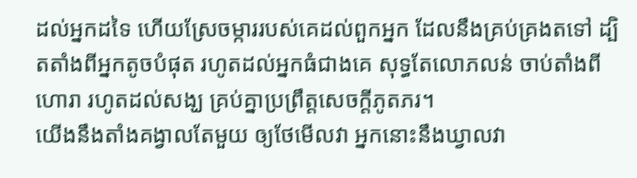ដល់អ្នកដទៃ ហើយស្រែចម្ការរបស់គេដល់ពួកអ្នក ដែលនឹងគ្រប់គ្រងតទៅ ដ្បិតតាំងពីអ្នកតូចបំផុត រហូតដល់អ្នកធំជាងគេ សុទ្ធតែលោភលន់ ចាប់តាំងពីហោរា រហូតដល់សង្ឃ គ្រប់គ្នាប្រព្រឹត្តសេចក្ដីភូតភរ។
យើងនឹងតាំងគង្វាលតែមួយ ឲ្យថែមើលវា អ្នកនោះនឹងឃ្វាលវា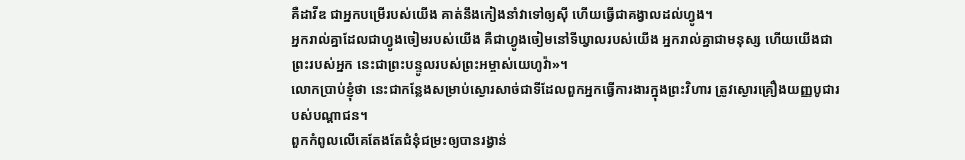គឺដាវីឌ ជាអ្នកបម្រើរបស់យើង គាត់នឹងកៀងនាំវាទៅឲ្យស៊ី ហើយធ្វើជាគង្វាលដល់ហ្វូង។
អ្នករាល់គ្នាដែលជាហ្វូងចៀមរបស់យើង គឺជាហ្វូងចៀមនៅទីឃ្វាលរបស់យើង អ្នករាល់គ្នាជាមនុស្ស ហើយយើងជាព្រះរបស់អ្នក នេះជាព្រះបន្ទូលរបស់ព្រះអម្ចាស់យេហូវ៉ា»។
លោកប្រាប់ខ្ញុំថា នេះជាកន្លែងសម្រាប់ស្ងោរសាច់ជាទីដែលពួកអ្នកធ្វើការងារក្នុងព្រះវិហារ ត្រូវស្ងោរគ្រឿងយញ្ញបូជារបស់បណ្ដាជន។
ពួកកំពូលលើគេតែងតែជំនុំជម្រះឲ្យបានរង្វាន់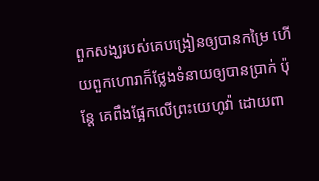ពួកសង្ឃរបស់គេបង្រៀនឲ្យបានកម្រៃ ហើយពួកហោរាក៏ថ្លែងទំនាយឲ្យបានប្រាក់ ប៉ុន្តែ គេពឹងផ្អែកលើព្រះយេហូវ៉ា ដោយពា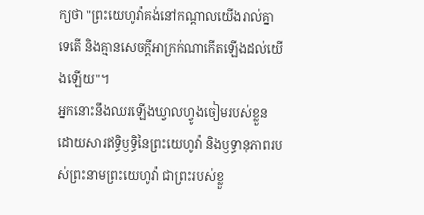ក្យថា "ព្រះយេហូវ៉ាគង់នៅកណ្ដាលយើងរាល់គ្នាទេតើ និងគ្មានសេចក្ដីអាក្រក់ណាកើតឡើងដល់យើងឡើយ"។
អ្នកនោះនឹងឈរឡើងឃ្វាលហ្វូងចៀមរបស់ខ្លួន ដោយសារឥទ្ធិឫទ្ធិនៃព្រះយេហូវ៉ា និងឫទ្ធានុភាពរបស់ព្រះនាមព្រះយេហូវ៉ា ជាព្រះរបស់ខ្លួ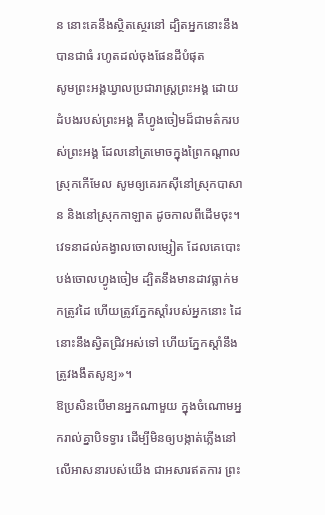ន នោះគេនឹងស្ថិតស្ថេរនៅ ដ្បិតអ្នកនោះនឹងបានជាធំ រហូតដល់ចុងផែនដីបំផុត
សូមព្រះអង្គឃ្វាលប្រជារាស្ត្រព្រះអង្គ ដោយដំបងរបស់ព្រះអង្គ គឺហ្វូងចៀមដ៏ជាមត៌ករបស់ព្រះអង្គ ដែលនៅត្រមោចក្នុងព្រៃកណ្ដាលស្រុកកើមែល សូមឲ្យគេរកស៊ីនៅស្រុកបាសាន និងនៅស្រុកកាឡាត ដូចកាលពីដើមចុះ។
វេទនាដល់គង្វាលចោលម្សៀត ដែលគេបោះបង់ចោលហ្វូងចៀម ដ្បិតនឹងមានដាវធ្លាក់មកត្រូវដៃ ហើយត្រូវភ្នែកស្តាំរបស់អ្នកនោះ ដៃនោះនឹងស្វិតជ្រិវអស់ទៅ ហើយភ្នែកស្តាំនឹងត្រូវងងឹតសូន្យ»។
ឱប្រសិនបើមានអ្នកណាមួយ ក្នុងចំណោមអ្នករាល់គ្នាបិទទ្វារ ដើម្បីមិនឲ្យបង្កាត់ភ្លើងនៅលើអាសនារបស់យើង ជាអសារឥតការ ព្រះ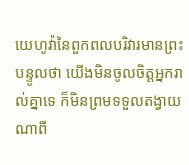យេហូវ៉ានៃពួកពលបរិវារមានព្រះបន្ទូលថា យើងមិនចូលចិត្តអ្នករាល់គ្នាទេ ក៏មិនព្រមទទួលតង្វាយណាពី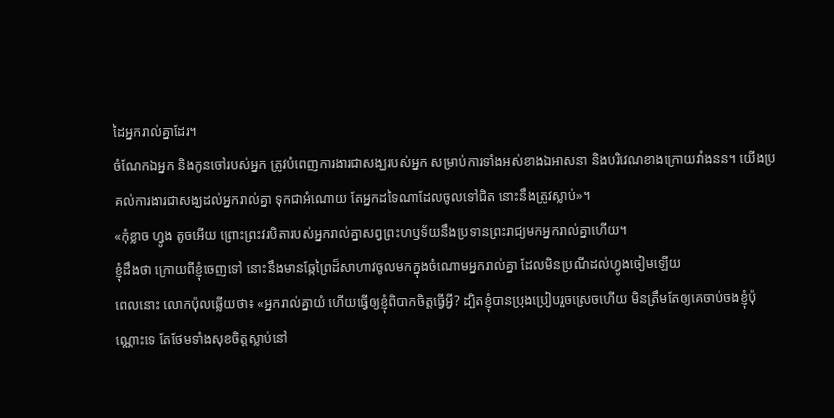ដៃអ្នករាល់គ្នាដែរ។
ចំណែកឯអ្នក និងកូនចៅរបស់អ្នក ត្រូវបំពេញការងារជាសង្ឃរបស់អ្នក សម្រាប់ការទាំងអស់ខាងឯអាសនា និងបរិវេណខាងក្រោយវាំងនន។ យើងប្រគល់ការងារជាសង្ឃដល់អ្នករាល់គ្នា ទុកជាអំណោយ តែអ្នកដទៃណាដែលចូលទៅជិត នោះនឹងត្រូវស្លាប់»។
«កុំខ្លាច ហ្វូង តូចអើយ ព្រោះព្រះវរបិតារបស់អ្នករាល់គ្នាសព្វព្រះហឫទ័យនឹងប្រទានព្រះរាជ្យមកអ្នករាល់គ្នាហើយ។
ខ្ញុំដឹងថា ក្រោយពីខ្ញុំចេញទៅ នោះនឹងមានឆ្កែព្រៃដ៏សាហាវចូលមកក្នុងចំណោមអ្នករាល់គ្នា ដែលមិនប្រណីដល់ហ្វូងចៀមឡើយ
ពេលនោះ លោកប៉ុលឆ្លើយថា៖ «អ្នករាល់គ្នាយំ ហើយធ្វើឲ្យខ្ញុំពិបាកចិត្តធ្វើអ្វី? ដ្បិតខ្ញុំបានប្រុងប្រៀបរួចស្រេចហើយ មិនត្រឹមតែឲ្យគេចាប់ចងខ្ញុំប៉ុណ្ណោះទេ តែថែមទាំងសុខចិត្តស្លាប់នៅ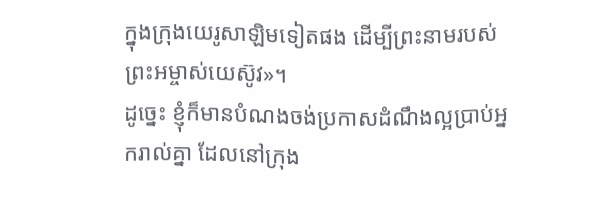ក្នុងក្រុងយេរូសាឡិមទៀតផង ដើម្បីព្រះនាមរបស់ព្រះអម្ចាស់យេស៊ូវ»។
ដូច្នេះ ខ្ញុំក៏មានបំណងចង់ប្រកាសដំណឹងល្អប្រាប់អ្នករាល់គ្នា ដែលនៅក្រុង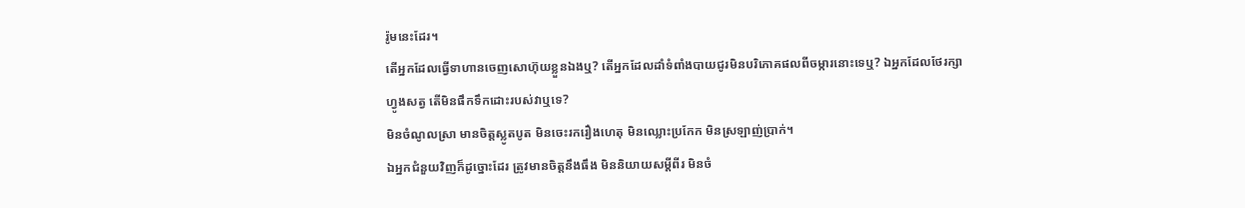រ៉ូមនេះដែរ។
តើអ្នកដែលធ្វើទាហានចេញសោហ៊ុយខ្លួនឯងឬ? តើអ្នកដែលដាំទំពាំងបាយជូរមិនបរិភោគផលពីចម្ការនោះទេឬ? ឯអ្នកដែលថែរក្សាហ្វូងសត្វ តើមិនផឹកទឹកដោះរបស់វាឬទេ?
មិនចំណូលស្រា មានចិត្តស្លូតបូត មិនចេះរករឿងហេតុ មិនឈ្លោះប្រកែក មិនស្រឡាញ់ប្រាក់។
ឯអ្នកជំនួយវិញក៏ដូច្នោះដែរ ត្រូវមានចិត្តនឹងធឹង មិននិយាយសម្ដីពីរ មិនចំ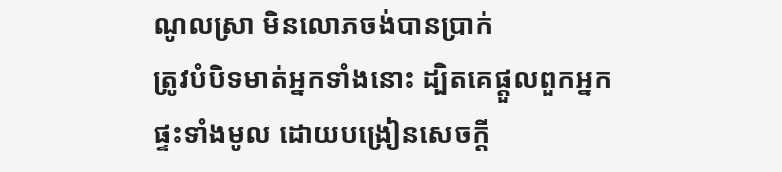ណូលស្រា មិនលោភចង់បានប្រាក់
ត្រូវបំបិទមាត់អ្នកទាំងនោះ ដ្បិតគេផ្តួលពួកអ្នកផ្ទះទាំងមូល ដោយបង្រៀនសេចក្ដី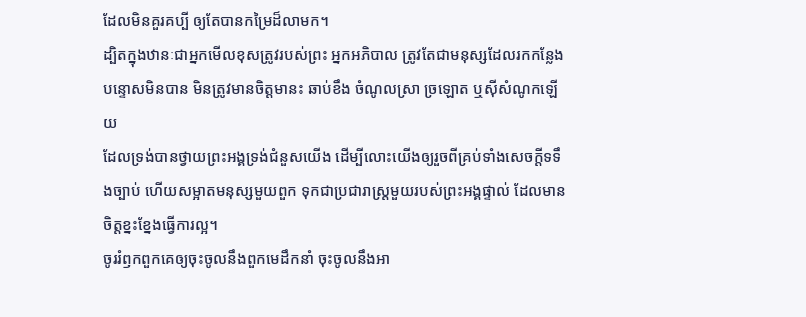ដែលមិនគួរគប្បី ឲ្យតែបានកម្រៃដ៏លាមក។
ដ្បិតក្នុងឋានៈជាអ្នកមើលខុសត្រូវរបស់ព្រះ អ្នកអភិបាល ត្រូវតែជាមនុស្សដែលរកកន្លែងបន្ទោសមិនបាន មិនត្រូវមានចិត្តមានះ ឆាប់ខឹង ចំណូលស្រា ច្រឡោត ឬស៊ីសំណូកឡើយ
ដែលទ្រង់បានថ្វាយព្រះអង្គទ្រង់ជំនួសយើង ដើម្បីលោះយើងឲ្យរួចពីគ្រប់ទាំងសេចក្ដីទទឹងច្បាប់ ហើយសម្អាតមនុស្សមួយពួក ទុកជាប្រជារាស្ត្រមួយរបស់ព្រះអង្គផ្ទាល់ ដែលមានចិត្តខ្នះខ្នែងធ្វើការល្អ។
ចូររំឭកពួកគេឲ្យចុះចូលនឹងពួកមេដឹកនាំ ចុះចូលនឹងអា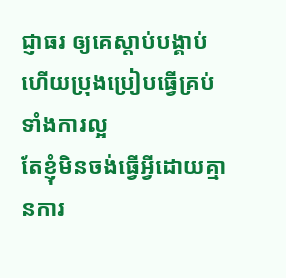ជ្ញាធរ ឲ្យគេស្តាប់បង្គាប់ ហើយប្រុងប្រៀបធ្វើគ្រប់ទាំងការល្អ
តែខ្ញុំមិនចង់ធ្វើអ្វីដោយគ្មានការ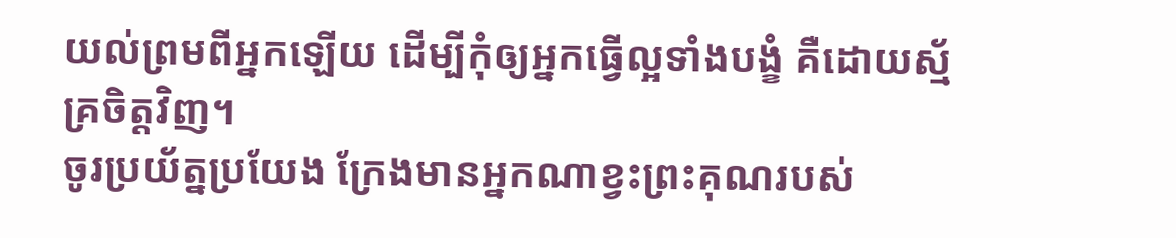យល់ព្រមពីអ្នកឡើយ ដើម្បីកុំឲ្យអ្នកធ្វើល្អទាំងបង្ខំ គឺដោយស្ម័គ្រចិត្តវិញ។
ចូរប្រយ័ត្នប្រយែង ក្រែងមានអ្នកណាខ្វះព្រះគុណរបស់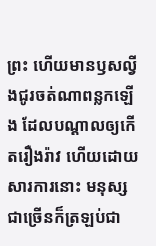ព្រះ ហើយមានឫសល្វីងជូរចត់ណាពន្លកឡើង ដែលបណ្ដាលឲ្យកើតរឿងរ៉ាវ ហើយដោយសារការនោះ មនុស្សជាច្រើនក៏ត្រឡប់ជា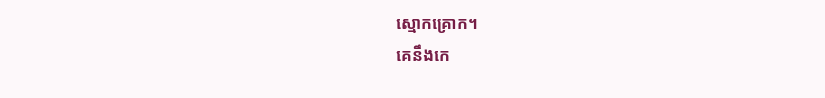ស្មោកគ្រោក។
គេនឹងកេ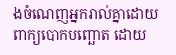ងចំណេញអ្នករាល់គ្នាដោយពាក្យបោកបញ្ឆោត ដោយ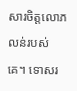សារចិត្តលោភលន់របស់គេ។ ទោសរ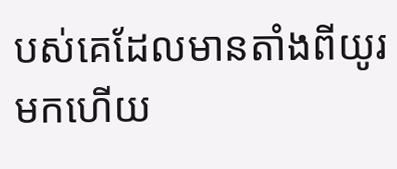បស់គេដែលមានតាំងពីយូរមកហើយ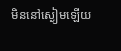មិននៅស្ងៀមឡើយ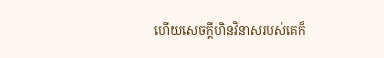ហើយសេចក្ដីហិនវិនាសរបស់គេក៏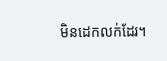មិនដេកលក់ដែរ។